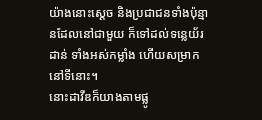យ៉ាងនោះស្តេច និងប្រជាជនទាំងប៉ុន្មានដែលនៅជាមួយ ក៏ទៅដល់ទន្លេយ័រដាន់ ទាំងអស់កម្លាំង ហើយសម្រាកនៅទីនោះ។
នោះដាវីឌក៏យាងតាមផ្លូ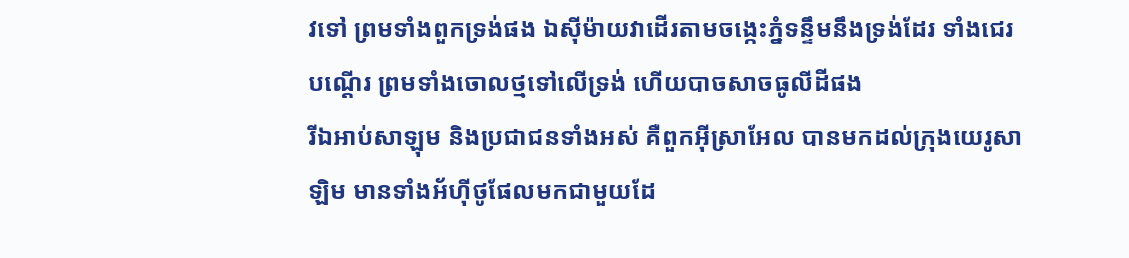វទៅ ព្រមទាំងពួកទ្រង់ផង ឯស៊ីម៉ាយវាដើរតាមចង្កេះភ្នំទន្ទឹមនឹងទ្រង់ដែរ ទាំងជេរបណ្តើរ ព្រមទាំងចោលថ្មទៅលើទ្រង់ ហើយបាចសាចធូលីដីផង
រីឯអាប់សាឡុម និងប្រជាជនទាំងអស់ គឺពួកអ៊ីស្រាអែល បានមកដល់ក្រុងយេរូសាឡិម មានទាំងអ័ហ៊ីថូផែលមកជាមួយដែ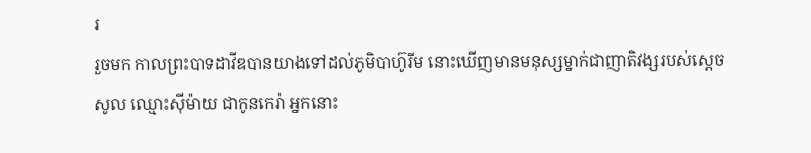រ
រួចមក កាលព្រះបាទដាវីឌបានយាងទៅដល់ភូមិបាហ៊ូរីម នោះឃើញមានមនុស្សម្នាក់ជាញាតិវង្សរបស់ស្ដេចសូល ឈ្មោះស៊ីម៉ាយ ជាកូនកេរ៉ា អ្នកនោះ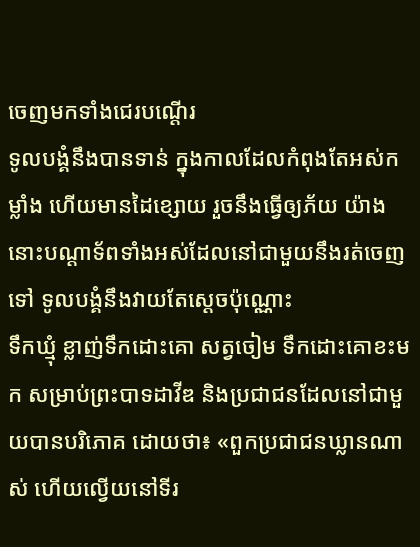ចេញមកទាំងជេរបណ្តើរ
ទូលបង្គំនឹងបានទាន់ ក្នុងកាលដែលកំពុងតែអស់កម្លាំង ហើយមានដៃខ្សោយ រួចនឹងធ្វើឲ្យភ័យ យ៉ាងនោះបណ្ដាទ័ពទាំងអស់ដែលនៅជាមួយនឹងរត់ចេញទៅ ទូលបង្គំនឹងវាយតែស្តេចប៉ុណ្ណោះ
ទឹកឃ្មុំ ខ្លាញ់ទឹកដោះគោ សត្វចៀម ទឹកដោះគោខះមក សម្រាប់ព្រះបាទដាវីឌ និងប្រជាជនដែលនៅជាមួយបានបរិភោគ ដោយថា៖ «ពួកប្រជាជនឃ្លានណាស់ ហើយល្វើយនៅទីរ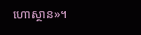ហោស្ថាន»។